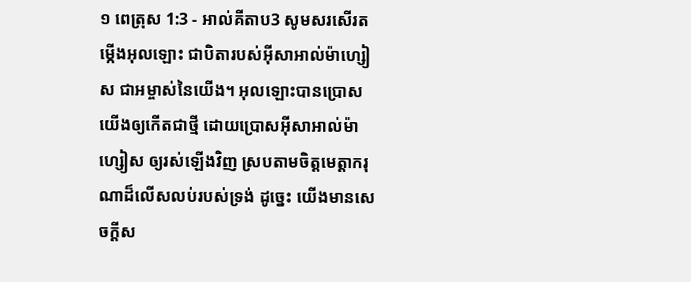១ ពេត្រុស 1:3 - អាល់គីតាប3 សូមសរសើរតម្កើងអុលឡោះ ជាបិតារបស់អ៊ីសាអាល់ម៉ាហ្សៀស ជាអម្ចាស់នៃយើង។ អុលឡោះបានប្រោសយើងឲ្យកើតជាថ្មី ដោយប្រោសអ៊ីសាអាល់ម៉ាហ្សៀស ឲ្យរស់ឡើងវិញ ស្របតាមចិត្តមេត្ដាករុណាដ៏លើសលប់របស់ទ្រង់ ដូច្នេះ យើងមានសេចក្ដីស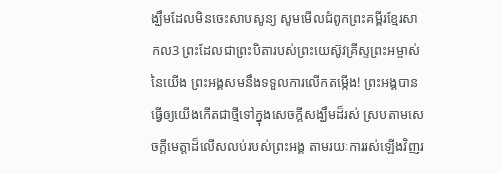ង្ឃឹមដែលមិនចេះសាបសូន្យ សូមមើលជំពូកព្រះគម្ពីរខ្មែរសាកល3 ព្រះដែលជាព្រះបិតារបស់ព្រះយេស៊ូវគ្រីស្ទព្រះអម្ចាស់នៃយើង ព្រះអង្គសមនឹងទទួលការលើកតម្កើង! ព្រះអង្គបានធ្វើឲ្យយើងកើតជាថ្មីទៅក្នុងសេចក្ដីសង្ឃឹមដ៏រស់ ស្របតាមសេចក្ដីមេត្តាដ៏លើសលប់របស់ព្រះអង្គ តាមរយៈការរស់ឡើងវិញរ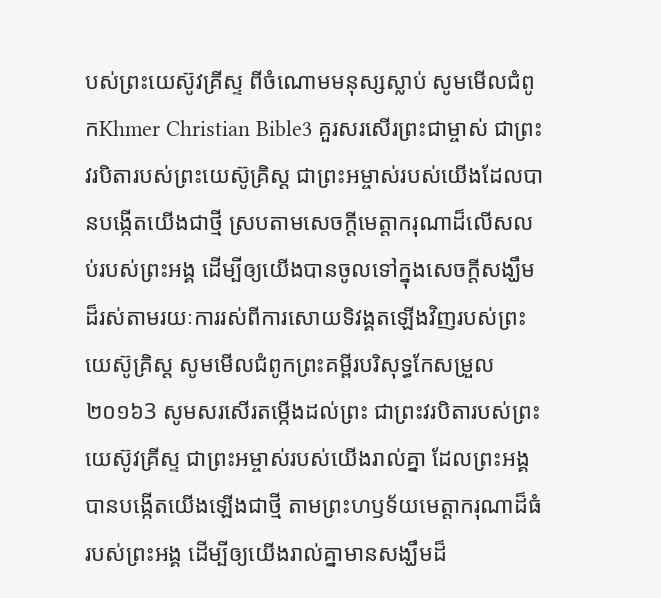បស់ព្រះយេស៊ូវគ្រីស្ទ ពីចំណោមមនុស្សស្លាប់ សូមមើលជំពូកKhmer Christian Bible3 គួរសរសើរព្រះជាម្ចាស់ ជាព្រះវរបិតារបស់ព្រះយេស៊ូគ្រិស្ដ ជាព្រះអម្ចាស់របស់យើងដែលបានបង្កើតយើងជាថ្មី ស្របតាមសេចក្ដីមេត្តាករុណាដ៏លើសលប់របស់ព្រះអង្គ ដើម្បីឲ្យយើងបានចូលទៅក្នុងសេចក្ដីសង្ឃឹមដ៏រស់តាមរយៈការរស់ពីការសោយទិវង្គតឡើងវិញរបស់ព្រះយេស៊ូគ្រិស្ដ សូមមើលជំពូកព្រះគម្ពីរបរិសុទ្ធកែសម្រួល ២០១៦3 សូមសរសើរតម្កើងដល់ព្រះ ជាព្រះវរបិតារបស់ព្រះយេស៊ូវគ្រីស្ទ ជាព្រះអម្ចាស់របស់យើងរាល់គ្នា ដែលព្រះអង្គបានបង្កើតយើងឡើងជាថ្មី តាមព្រះហឫទ័យមេត្តាករុណាដ៏ធំរបស់ព្រះអង្គ ដើម្បីឲ្យយើងរាល់គ្នាមានសង្ឃឹមដ៏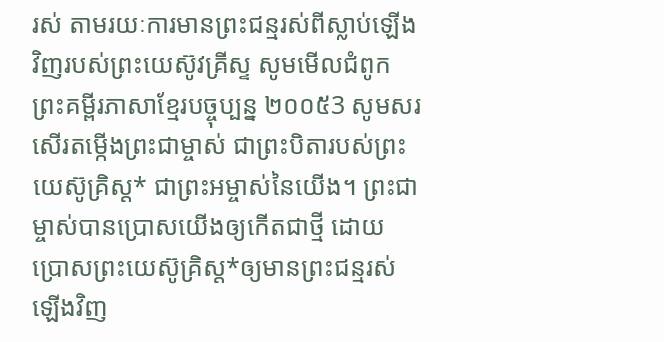រស់ តាមរយៈការមានព្រះជន្មរស់ពីស្លាប់ឡើងវិញរបស់ព្រះយេស៊ូវគ្រីស្ទ សូមមើលជំពូកព្រះគម្ពីរភាសាខ្មែរបច្ចុប្បន្ន ២០០៥3 សូមសរសើរតម្កើងព្រះជាម្ចាស់ ជាព្រះបិតារបស់ព្រះយេស៊ូគ្រិស្ត* ជាព្រះអម្ចាស់នៃយើង។ ព្រះជាម្ចាស់បានប្រោសយើងឲ្យកើតជាថ្មី ដោយប្រោសព្រះយេស៊ូគ្រិស្ត*ឲ្យមានព្រះជន្មរស់ឡើងវិញ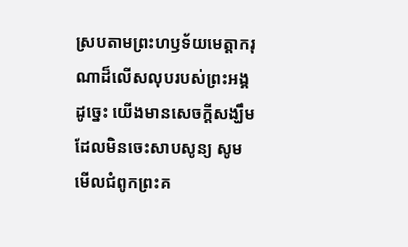ស្របតាមព្រះហឫទ័យមេត្តាករុណាដ៏លើសលុបរបស់ព្រះអង្គ ដូច្នេះ យើងមានសេចក្ដីសង្ឃឹមដែលមិនចេះសាបសូន្យ សូមមើលជំពូកព្រះគ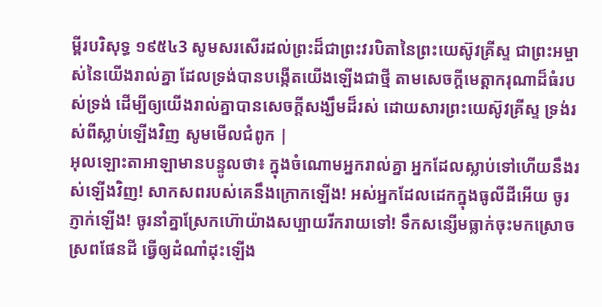ម្ពីរបរិសុទ្ធ ១៩៥៤3 សូមសរសើរដល់ព្រះដ៏ជាព្រះវរបិតានៃព្រះយេស៊ូវគ្រីស្ទ ជាព្រះអម្ចាស់នៃយើងរាល់គ្នា ដែលទ្រង់បានបង្កើតយើងឡើងជាថ្មី តាមសេចក្ដីមេត្តាករុណាដ៏ធំរបស់ទ្រង់ ដើម្បីឲ្យយើងរាល់គ្នាបានសេចក្ដីសង្ឃឹមដ៏រស់ ដោយសារព្រះយេស៊ូវគ្រីស្ទ ទ្រង់រស់ពីស្លាប់ឡើងវិញ សូមមើលជំពូក |
អុលឡោះតាអាឡាមានបន្ទូលថា៖ ក្នុងចំណោមអ្នករាល់គ្នា អ្នកដែលស្លាប់ទៅហើយនឹងរស់ឡើងវិញ! សាកសពរបស់គេនឹងក្រោកឡើង! អស់អ្នកដែលដេកក្នុងធូលីដីអើយ ចូរភ្ញាក់ឡើង! ចូរនាំគ្នាស្រែកហ៊ោយ៉ាងសប្បាយរីករាយទៅ! ទឹកសន្សើមធ្លាក់ចុះមកស្រោចស្រពផែនដី ធ្វើឲ្យដំណាំដុះឡើង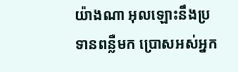យ៉ាងណា អុលឡោះនឹងប្រទានពន្លឺមក ប្រោសអស់អ្នក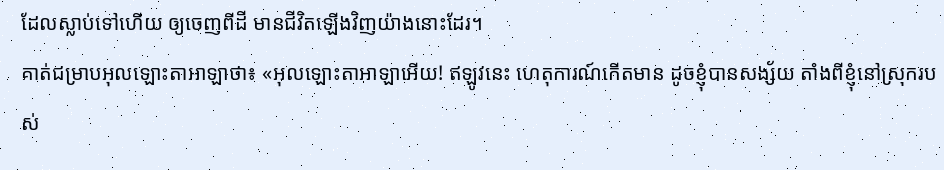ដែលស្លាប់ទៅហើយ ឲ្យចេញពីដី មានជីវិតឡើងវិញយ៉ាងនោះដែរ។
គាត់ជម្រាបអុលឡោះតាអាឡាថា៖ «អុលឡោះតាអាឡាអើយ! ឥឡូវនេះ ហេតុការណ៍កើតមាន ដូចខ្ញុំបានសង្ស័យ តាំងពីខ្ញុំនៅស្រុករបស់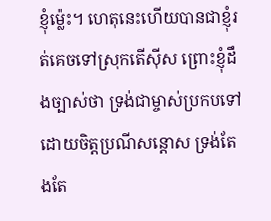ខ្ញុំម៉្លេះ។ ហេតុនេះហើយបានជាខ្ញុំរត់គេចទៅស្រុកតើស៊ីស ព្រោះខ្ញុំដឹងច្បាស់ថា ទ្រង់ជាម្ចាស់ប្រកបទៅដោយចិត្តប្រណីសន្ដោស ទ្រង់តែងតែ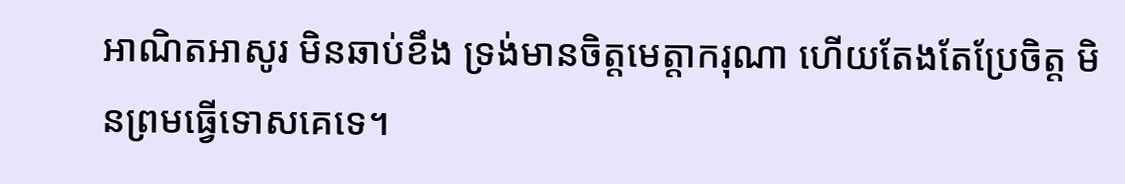អាណិតអាសូរ មិនឆាប់ខឹង ទ្រង់មានចិត្តមេត្តាករុណា ហើយតែងតែប្រែចិត្ត មិនព្រមធ្វើទោសគេទេ។